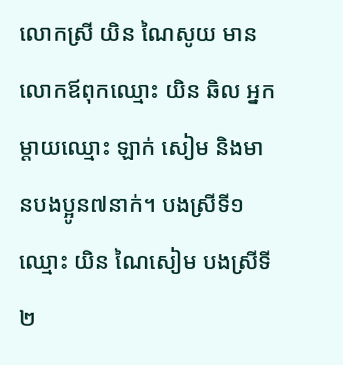លោកស្រី យិន ណៃសូយ មានលោកឪពុកឈ្មោះ យិន ឆិល អ្នកម្ដាយឈ្មោះ ឡាក់ សៀម និងមានបងប្អូន៧នាក់។ បងស្រីទី១ឈ្មោះ យិន ណៃសៀម បងស្រីទី២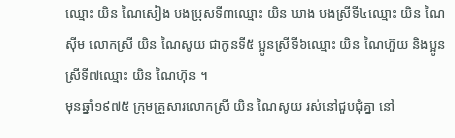ឈ្មោះ យិន ណៃសៀង បងប្រុសទី៣ឈ្មោះ យិន ឃាង បងស្រីទី៤ឈ្មោះ យិន ណៃស៊ីម លោកស្រី យិន ណៃសូយ ជាកូនទី៥ ប្អូនស្រីទី៦ឈ្មោះ យិន ណៃហ៊ួយ និងប្អូនស្រីទី៧ឈ្មោះ យិន ណៃហ៊ុន ។
មុនឆ្នាំ១៩៧៥ ក្រុមគ្រួសារលោកស្រី យិន ណៃសូយ រស់នៅជួបជុំគ្នា នៅ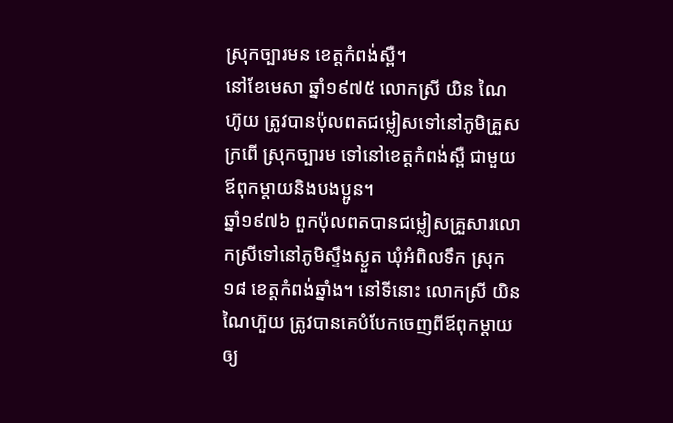ស្រុកច្បារមន ខេត្តកំពង់ស្ពឺ។
នៅខែមេសា ឆ្នាំ១៩៧៥ លោកស្រី យិន ណៃហ៊ូយ ត្រូវបានប៉ុលពតជម្លៀសទៅនៅភូមិគ្រួសក្រពើ ស្រុកច្បារម ទៅនៅខេត្តកំពង់ស្ពឺ ជាមួយឪពុកម្ដាយនិងបងប្អូន។
ឆ្នាំ១៩៧៦ ពួកប៉ុលពតបានជម្លៀសគ្រួសារលោកស្រីទៅនៅភូមិស្ទឹងស្ងួត ឃុំអំពិលទឹក ស្រុក១៨ ខេត្តកំពង់ឆ្នាំង។ នៅទីនោះ លោកស្រី យិន ណៃហ៊ួយ ត្រូវបានគេបំបែកចេញពីឪពុកម្ដាយឲ្យ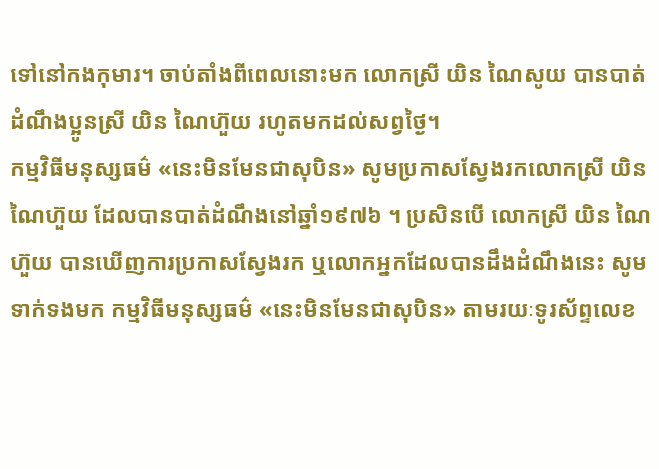ទៅនៅកងកុមារ។ ចាប់តាំងពីពេលនោះមក លោកស្រី យិន ណៃសូយ បានបាត់ដំណឹងប្អូនស្រី យិន ណៃហ៊ួយ រហូតមកដល់សព្វថ្ងៃ។
កម្មវិធីមនុស្សធម៌ «នេះមិនមែនជាសុបិន» សូមប្រកាសស្វែងរកលោកស្រី យិន ណៃហ៊ួយ ដែលបានបាត់ដំណឹងនៅឆ្នាំ១៩៧៦ ។ ប្រសិនបើ លោកស្រី យិន ណៃហ៊ួយ បានឃើញការប្រកាសស្វែងរក ឬលោកអ្នកដែលបានដឹងដំណឹងនេះ សូមទាក់ទងមក កម្មវិធីមនុស្សធម៌ «នេះមិនមែនជាសុបិន» តាមរយៈទូរស័ព្ទលេខ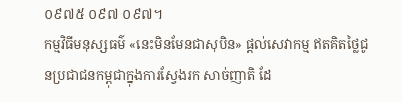០៩៧៥ ០៩៧ ០៩៧។
កម្មវិធីមនុស្សធម៌ «នេះមិនមែនជាសុបិន» ផ្ដល់សេវាកម្ម ឥតគិតថ្លៃជូនប្រជាជនកម្ពុជាក្នុងការស្វែងរក សាច់ញាតិ ដែ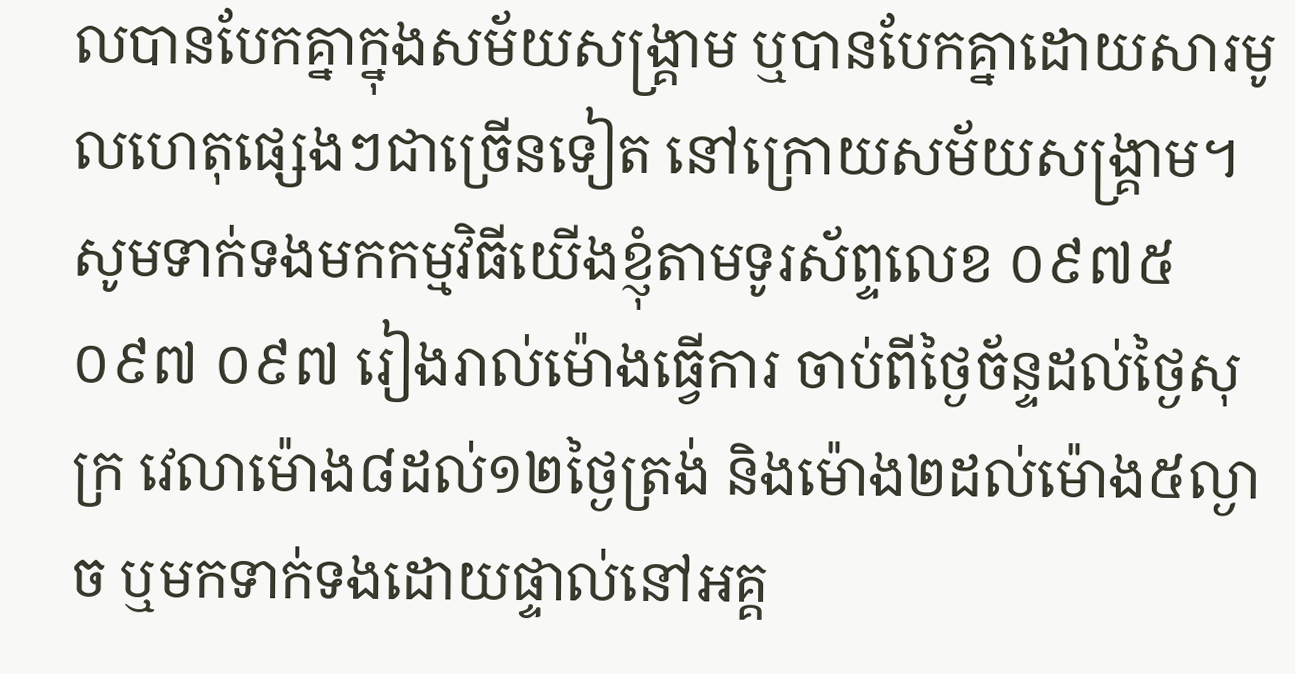លបានបែកគ្នាក្នុងសម័យសង្គ្រាម ឬបានបែកគ្នាដោយសារមូលហេតុផ្សេងៗជាច្រើនទៀត នៅក្រោយសម័យសង្គ្រាម។ សូមទាក់ទងមកកម្មវិធីយើងខ្ញុំតាមទូរស័ព្ទលេខ ០៩៧៥ ០៩៧ ០៩៧ រៀងរាល់ម៉ោងធ្វើការ ចាប់ពីថ្ងៃច័ន្ទដល់ថ្ងៃសុក្រ វេលាម៉ោង៨ដល់១២ថ្ងៃត្រង់ និងម៉ោង២ដល់ម៉ោង៥ល្ងាច ឬមកទាក់ទងដោយផ្ទាល់នៅអគ្គ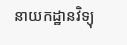នាយកដ្ឋានវិទ្យុ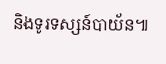និងទូរទស្សន៍បាយ័ន៕